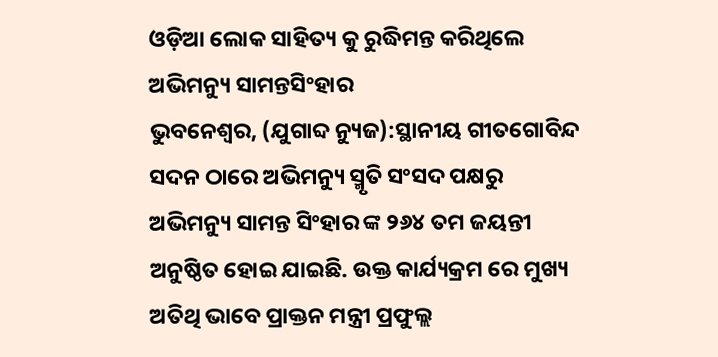ଓଡ଼ିଆ ଲୋକ ସାହିତ୍ୟ କୁ ରୁଦ୍ଧିମନ୍ତ କରିଥିଲେ ଅଭିମନ୍ୟୁ ସାମନ୍ତସିଂହାର
ଭୁବନେଶ୍ୱର, (ଯୁଗାବ୍ଦ ନ୍ୟୁଜ):ସ୍ଥାନୀୟ ଗୀତଗୋବିନ୍ଦ ସଦନ ଠାରେ ଅଭିମନ୍ୟୁ ସ୍ମୃତି ସଂସଦ ପକ୍ଷରୁ ଅଭିମନ୍ୟୁ ସାମନ୍ତ ସିଂହାର ଙ୍କ ୨୬୪ ତମ ଜୟନ୍ତୀ ଅନୁଷ୍ଠିତ ହୋଇ ଯାଇଛି. ଉକ୍ତ କାର୍ଯ୍ୟକ୍ରମ ରେ ମୁଖ୍ୟ ଅତିଥି ଭାବେ ପ୍ରାକ୍ତନ ମନ୍ତ୍ରୀ ପ୍ରଫୁଲ୍ଲ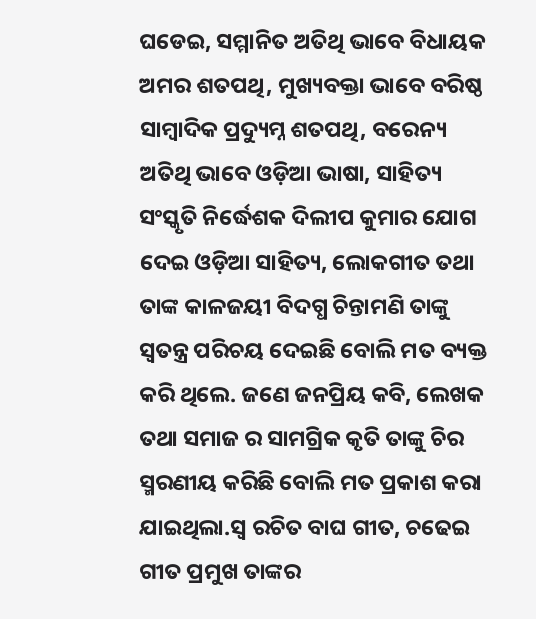ଘଡେଇ, ସମ୍ମାନିତ ଅତିଥି ଭାବେ ବିଧାୟକ ଅମର ଶତପଥି, ମୁଖ୍ୟବକ୍ତା ଭାବେ ବରିଷ୍ଠ ସାମ୍ବାଦିକ ପ୍ରଦ୍ୟୁମ୍ନ ଶତପଥି, ବରେନ୍ୟ ଅତିଥି ଭାବେ ଓଡ଼ିଆ ଭାଷା, ସାହିତ୍ୟ ସଂସ୍କୃତି ନିର୍ଦ୍ଧେଶକ ଦିଲୀପ କୁମାର ଯୋଗ ଦେଇ ଓଡ଼ିଆ ସାହିତ୍ୟ, ଲୋକଗୀତ ତଥା ତାଙ୍କ କାଳଜୟୀ ବିଦଗ୍ଧ ଚିନ୍ତାମଣି ତାଙ୍କୁ ସ୍ୱତନ୍ତ୍ର ପରିଚୟ ଦେଇଛି ବୋଲି ମତ ବ୍ୟକ୍ତ କରି ଥିଲେ. ଜଣେ ଜନପ୍ରିୟ କବି, ଲେଖକ ତଥା ସମାଜ ର ସାମଗ୍ରିକ କୃତି ତାଙ୍କୁ ଚିର ସ୍ମରଣୀୟ କରିଛି ବୋଲି ମତ ପ୍ରକାଶ କରା ଯାଇଥିଲା.ସ୍ୱ ରଚିତ ବାଘ ଗୀତ, ଚଢେଇ ଗୀତ ପ୍ରମୁଖ ତାଙ୍କର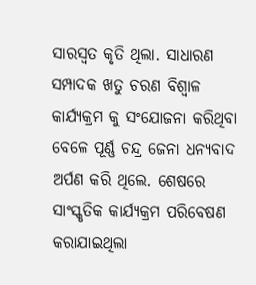ସାରସ୍ୱତ କୃତି ଥିଲା. ସାଧାରଣ ସମ୍ପାଦକ ଖତୁ ଚରଣ ବିଶ୍ୱାଳ କାର୍ଯ୍ୟକ୍ରମ କୁ ସଂଯୋଜନା କରିଥିବା ବେଳେ ପୂର୍ଣ୍ଣ ଚନ୍ଦ୍ର ଜେନା ଧନ୍ୟବାଦ ଅର୍ପଣ କରି ଥିଲେ. ଶେଷରେ ସାଂସ୍କୃତିକ କାର୍ଯ୍ୟକ୍ରମ ପରିବେଷଣ କରାଯାଇଥିଲା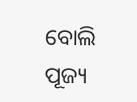ବୋଲି ପୂଜ୍ୟ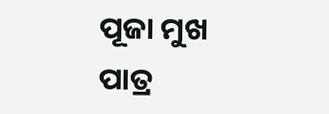ପୂଜା ମୁଖ ପାତ୍ର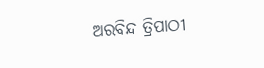ଅରବିନ୍ଦ ତ୍ରିପାଠୀ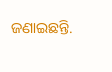ଜଣାଇଛନ୍ତି.